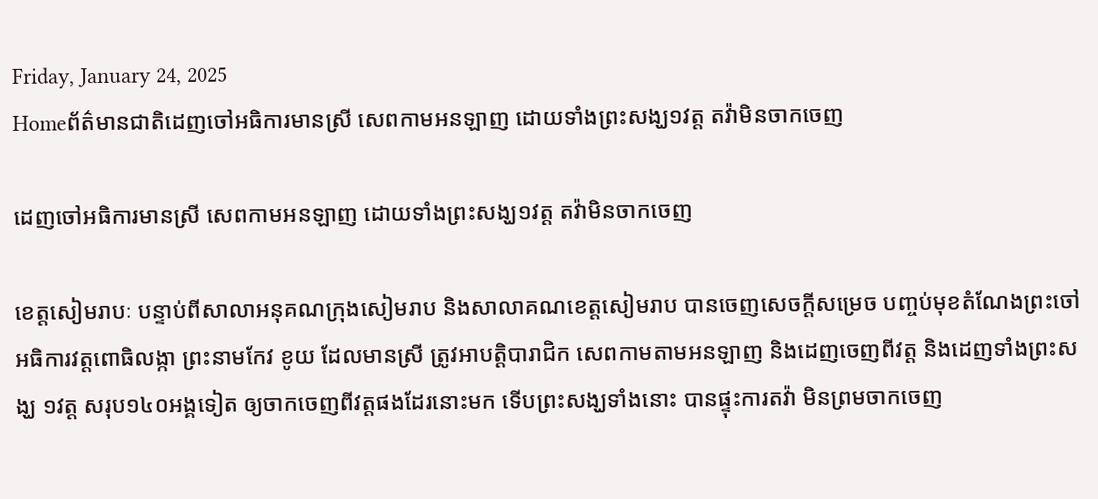Friday, January 24, 2025
Homeព័ត៌មានជាតិដេញចៅអធិការមានស្រី សេពកាមអនឡាញ ដោយទាំងព្រះសង្ឃ១វត្ត តវ៉ាមិនចាកចេញ

ដេញចៅអធិការមានស្រី សេពកាមអនឡាញ ដោយទាំងព្រះសង្ឃ១វត្ត តវ៉ាមិនចាកចេញ

ខេត្តសៀមរាបៈ បន្ទាប់ពីសាលាអនុគណក្រុងសៀមរាប និងសាលាគណខេត្តសៀមរាប បានចេញសេចក្តីសម្រេច បញ្ចប់មុខតំណែងព្រះចៅអធិការវត្តពោធិលង្កា ព្រះនាមកែវ ខូយ ដែលមានស្រី ត្រូវអាបត្តិបារាជិក សេពកាមតាមអនឡាញ និងដេញចេញពីវត្ត និងដេញទាំងព្រះសង្ឃ ១វត្ត សរុប១៤០អង្គទៀត ឲ្យចាកចេញពីវត្តផងដែរនោះមក ទើបព្រះសង្ឃទាំងនោះ បានផ្ទុះការតវ៉ា មិនព្រមចាកចេញ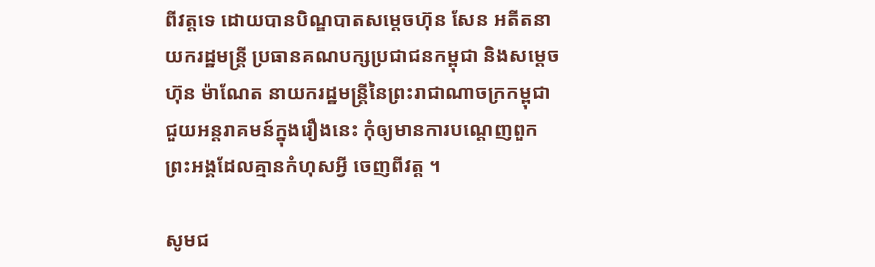ពីវត្តទេ ដោយបានបិណ្ឌបាតសម្ដេចហ៊ុន សែន អតីតនាយករដ្ឋមន្រ្តី ប្រធានគណបក្សប្រជាជនកម្ពុជា និងសម្ដេចហ៊ុន ម៉ាណែត នាយករដ្ឋមន្រ្តីនៃព្រះរាជាណាចក្រកម្ពុជា ជួយអន្តរាគមន៍ក្នុងរឿងនេះ កុំឲ្យមានការបណ្ដេញពួកព្រះអង្គដែលគ្មានកំហុសអ្វី ចេញពីវត្ត ។

សូមជ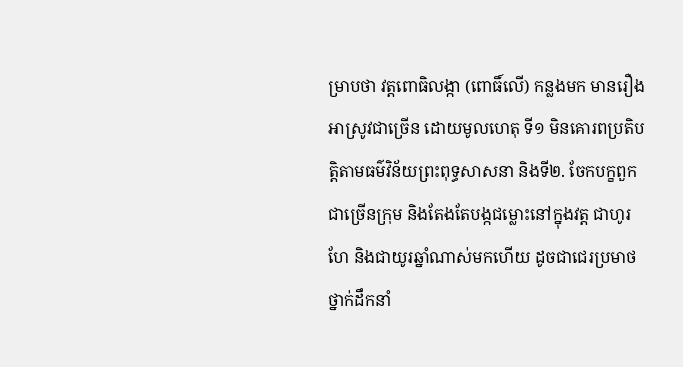ម្រាបថា វត្តពោធិលង្កា (ពោធិ៍លើ) កន្លងមក មានរឿងអាស្រូវជាច្រើន ដោយមូលហេតុ ទី១ មិនគោរពប្រតិបត្តិតាមធម៌វិន័យព្រះពុទ្ធសាសនា និងទី២. ចែកបក្ខពួកជាច្រើនក្រុម និងតែងតែបង្កជម្លោះនៅក្នុងវត្ត ជាហូរហែ និងជាយូរឆ្នាំណាស់មកហើយ ដូចជាជេរប្រមាថថ្នាក់ដឹកនាំ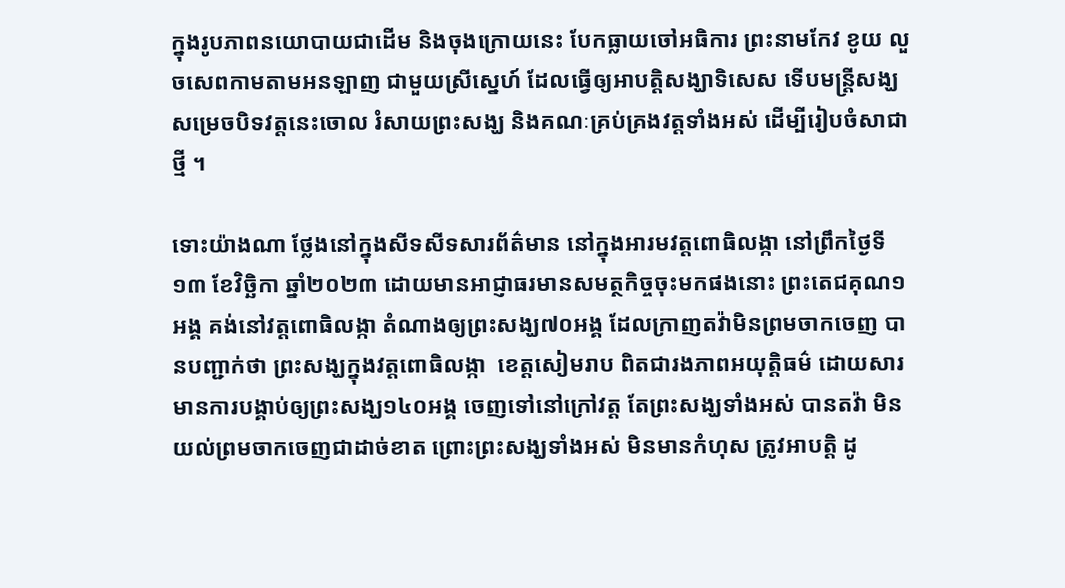ក្នុងរូបភាពនយោបាយជាដើម និងចុងក្រោយនេះ បែកធ្លាយចៅអធិការ ព្រះនាមកែវ ខូយ លួចសេពកាមតាមអនឡាញ ជាមួយស្រីស្នេហ៍ ដែលធ្វើឲ្យអាបត្តិសង្ឃាទិសេស ទើបមន្ត្រីសង្ឃ សម្រេចបិទវត្តនេះចោល រំសាយព្រះសង្ឃ និងគណៈគ្រប់គ្រងវត្តទាំងអស់ ដើម្បីរៀបចំសាជាថ្មី ។

ទោះយ៉ាងណា ថ្លែងនៅក្នុងសីទសីទសារព័ត៌មាន នៅក្នុងអារមវត្តពោធិលង្កា នៅព្រឹកថ្ងៃទី១៣ ខែវិច្ឆិកា ឆ្នាំ២០២៣ ដោយមានអាជ្ញាធរមានសមត្ថកិច្ចចុះមកផងនោះ ព្រះតេជគុណ១អង្គ គង់នៅវត្តពោធិលង្កា តំណាងឲ្យព្រះសង្ឃ៧០អង្គ ដែលក្រាញតវ៉ាមិនព្រមចាកចេញ បានបញ្ជាក់ថា ព្រះសង្ឃក្នុងវត្ដពោធិលង្កា  ខេត្តសៀមរាប ពិតជារងភាពអយុត្តិធម៌ ដោយសារមានការបង្គាប់ឲ្យព្រះសង្ឃ១៤០អង្គ ចេញទៅនៅក្រៅវត្ត តែព្រះសង្ឃទាំងអស់ បានតវ៉ា មិនយល់ព្រមចាកចេញជាដាច់ខាត ព្រោះព្រះសង្ឃទាំងអស់ មិនមានកំហុស ត្រូវអាបត្តិ ដូ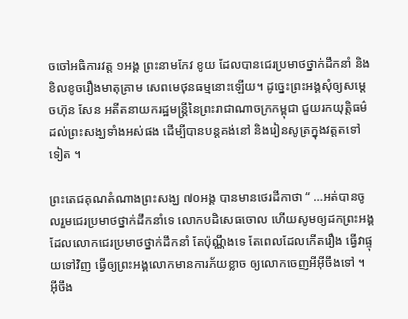ចចៅអធិការវត្ត ១អង្គ ព្រះនាមកែវ ខូយ ដែលបានជេរប្រមាថថ្នាក់ដឹកនាំ និងខិលខូចរឿងមាតុគ្រាម សេពមេថុនធម្មនោះឡើយ។ ដូច្នេះព្រះអង្គសុំឲ្យសម្ដេចហ៊ុន សែន អតីតនាយករដ្ឋមន្រ្តីនៃព្រះរាជាណាចក្រកម្ពុជា ជួយរកយុត្តិធម៌ដល់ព្រះសង្ឃទាំងអស់ផង ដើម្បីបានបន្តគង់នៅ និងរៀនសូត្រក្នុងវត្តតទៅទៀត ។

ព្រះតេជគុណតំណាងព្រះសង្ឃ ៧០អង្គ បានមានថេរដីកាថា “ …អត់បានចូលរួមជេរប្រមាថថ្នាក់ដឹកនាំទេ លោកបដិសេធចោល ហើយសូមឲ្យដកព្រះអង្គដែលលោកជេរប្រមាថថ្នាក់ដឹកនាំ តែប៉ុណ្ណឹងទេ តែពេលដែលកើតរឿង ធ្វើវាផ្ទុយទៅវិញ ធ្វើឲ្យព្រះអង្គលោកមានការភ័យខ្លាច ឲ្យលោកចេញអីអ៊ីចឹងទៅ ។ អ៊ីចឹង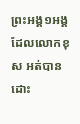ព្រះអង្គ១អង្គ ដែលលោកខុស អត់បានដោះ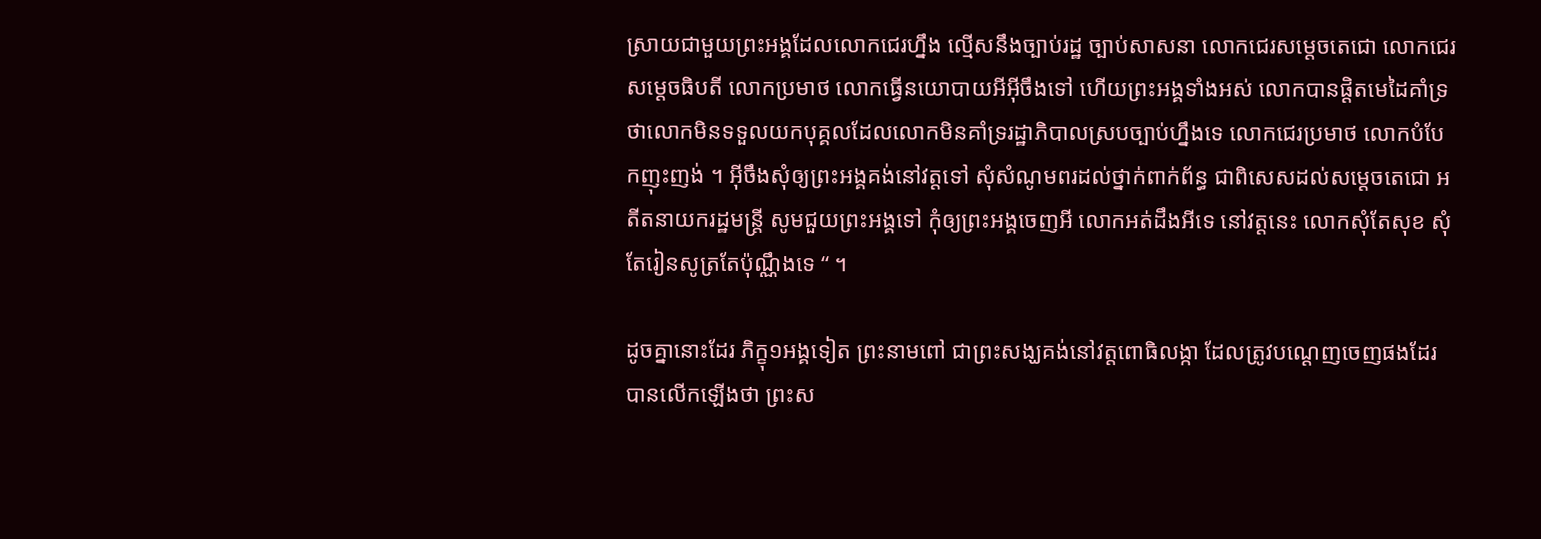ស្រាយជាមួយព្រះអង្គដែលលោកជេរហ្នឹង ល្មើសនឹងច្បាប់រដ្ឋ ច្បាប់សាសនា លោកជេរសម្ដេចតេជោ លោកជេរសម្ដេចធិបតី លោកប្រមាថ លោកធ្វើនយោបាយអីអ៊ីចឹងទៅ ហើយព្រះអង្គទាំងអស់ លោកបានផ្ដិតមេដៃគាំទ្រ ថាលោកមិនទទួលយកបុគ្គលដែលលោកមិនគាំទ្ររដ្ឋាភិបាលស្របច្បាប់ហ្នឹងទេ លោកជេរប្រមាថ លោកបំបែកញុះញង់ ។ អ៊ីចឹងសុំឲ្យព្រះអង្គគង់នៅវត្តទៅ សុំសំណូមពរដល់ថ្នាក់ពាក់ព័ន្ធ ជាពិសេសដល់សម្ដេចតេជោ អតីតនាយករដ្ឋមន្រ្តី សូមជួយព្រះអង្គទៅ កុំឲ្យព្រះអង្គចេញអី លោកអត់ដឹងអីទេ នៅវត្តនេះ លោកសុំតែសុខ សុំតែរៀនសូត្រតែប៉ុណ្ណឹងទេ “ ។

ដូចគ្នានោះដែរ ភិក្ខុ១អង្គទៀត ព្រះនាមពៅ ជាព្រះសង្ឃគង់នៅវត្តពោធិលង្កា ដែលត្រូវបណ្ដេញចេញផងដែរ បានលើកឡើងថា ព្រះស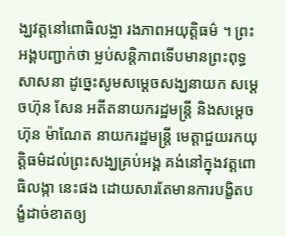ង្ឃវត្តនៅពោធិលង្លា រងភាពអយុត្តិធម៌ ។ ព្រះអង្គបញ្ជាក់ថា ម្លប់សន្ដិភាពទើបមានព្រះពុទ្ធសាសនា ដូច្នេះសូមសម្ដេចសង្ឃនាយក សម្ដេចហ៊ុន សែន អតីតនាយករដ្ឋមន្រ្តី និងសម្ដេចហ៊ុន ម៉ាណែត នាយករដ្ឋមន្រ្តី មេត្តាជួយរកយុត្តិធម៌ដល់ព្រះសង្ឃគ្រប់អង្គ គង់នៅក្នុងវត្ដពោធិលង្កា នេះផង ដោយសារតែមានការបង្ខិតបង្ខំដាច់ខាតឲ្យ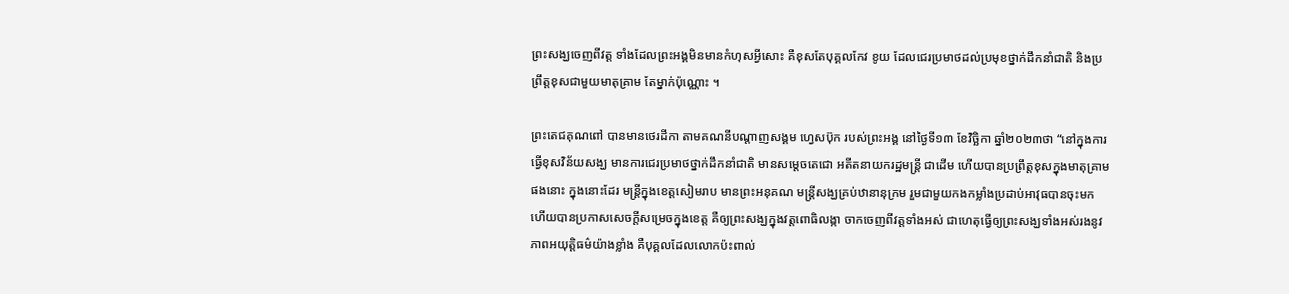ព្រះសង្ឃចេញពីវត្ត ទាំងដែលព្រះអង្គមិនមានកំហុសអ្វីសោះ គឺខុសតែបុគ្គលកែវ ខូយ ដែលជេរប្រមាថដល់ប្រមុខថ្នាក់ដឹកនាំជាតិ និងប្រព្រឹត្តខុសជាមួយមាតុគ្រាម តែម្នាក់ប៉ុណ្ណោះ ។

ព្រះតេជគុណពៅ បានមានថេរដីកា តាមគណនីបណ្ដាញសង្គម ហ្វេសប៊ុក របស់ព្រះអង្គ នៅថ្ងៃទី១៣ ខែវិច្ឆិកា ឆ្នាំ២០២៣ថា “នៅក្នុងការធ្វើខុសវិន័យសង្ឃ មានការជេរប្រមាថថ្នាក់ដឹកនាំជាតិ មានសម្ដេចតេជោ អតីតនាយករដ្ឋមន្រ្តី ជាដើម ហើយបានប្រព្រឹត្តខុសក្នុងមាតុគ្រាមផងនោះ ក្នុងនោះដែរ មន្រ្តីក្នុងខេត្តសៀមរាប មានព្រះអនុគណ មន្ត្រីសង្ឃគ្រប់ឋានានុក្រម រួមជាមួយកងកម្លាំងប្រដាប់អាវុធបានចុះមក ហើយបានប្រកាសសេចក្ដីសម្រេចក្នុងខេត្ត គឺឲ្យព្រះសង្ឃក្នុងវត្តពោធិលង្កា ចាកចេញពីវត្តទាំងអស់ ជាហេតុធ្វើឲ្យព្រះសង្ឃទាំងអស់រងនូវភាពអយុត្តិធម៌យ៉ាងខ្លាំង គឺបុគ្គលដែលលោកប៉ះពាល់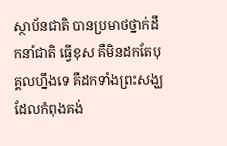ស្ថាប័នជាតិ បានប្រមាថថ្នាក់ដឹកនាំជាតិ ធ្វើខុស គឺមិនដកតែបុគ្គលហ្នឹងទេ គឺដកទាំងព្រះសង្ឃដែលកំពុងគង់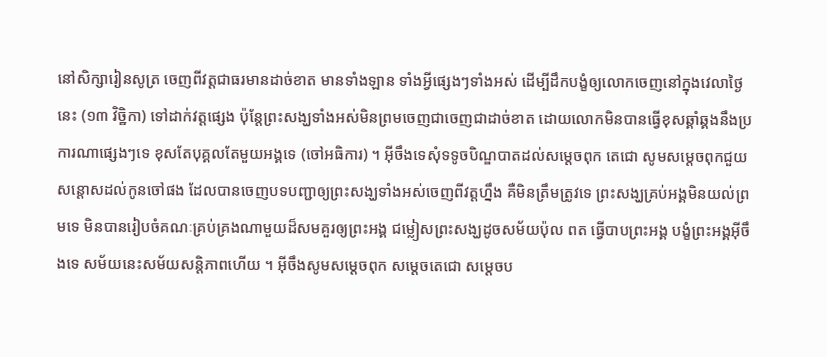នៅសិក្សារៀនសូត្រ ចេញពីវត្តជាធរមានដាច់ខាត មានទាំងឡាន ទាំងអ្វីផ្សេងៗទាំងអស់ ដើម្បីដឹកបង្ខំឲ្យលោកចេញនៅក្នុងវេលាថ្ងៃនេះ (១៣ វិច្ឋិកា) ទៅដាក់វត្តផ្សេង ប៉ុន្តែព្រះសង្ឃទាំងអស់មិនព្រមចេញជាចេញជាដាច់ខាត ដោយលោកមិនបានធ្វើខុសឆ្គាំឆ្គងនឹងប្រការណាផ្សេងៗទេ ខុសតែបុគ្គលតែមួយអង្គទេ (ចៅអធិការ) ។ អ៊ីចឹងទេសុំទទូចបិណ្ឌបាតដល់សម្ដេចពុក តេជោ សូមសម្ដេចពុកជួយសន្ដោសដល់កូនចៅផង ដែលបានចេញបទបញ្ជាឲ្យព្រះសង្ឃទាំងអស់ចេញពីវត្តហ្នឹង គឺមិនត្រឹមត្រូវទេ ព្រះសង្ឃគ្រប់អង្គមិនយល់ព្រមទេ មិនបានរៀបចំគណៈគ្រប់គ្រងណាមួយដ៏សមគួរឲ្យព្រះអង្គ ជម្លៀសព្រះសង្ឃដូចសម័យប៉ុល ពត ធ្វើបាបព្រះអង្គ បង្ខំព្រះអង្គអ៊ីចឹងទេ សម័យនេះសម័យសន្តិភាពហើយ ។ អ៊ីចឹងសូមសម្ដេចពុក សម្ដេចតេជោ សម្ដេចប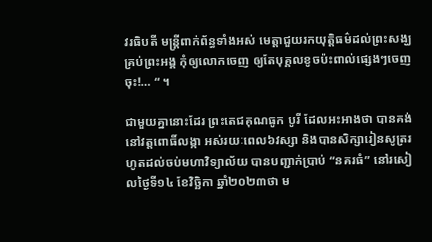វរធិបតី មន្រ្តីពាក់ព័ន្ធទាំងអស់ មេត្តាជួយរកយុត្តិធម៌ដល់ព្រះសង្ឃគ្រប់ព្រះអង្គ កុំឲ្យលោកចេញ ឲ្យតែបុគ្គលខូចប៉ះពាល់ផ្សេងៗចេញចុះ!… “ ។

ជាមួយគ្នានោះដែរ ព្រះតេជគុណធូក បូរី ដែលអះអាងថា បានគង់នៅវត្តពោធិ៍លង្កា អស់រយៈពេល៦វស្សា និងបានសិក្សារៀនសូត្ររហូតដល់ចប់មហាវិទ្យាល័យ បានបញ្ជាក់ប្រាប់ “នគរធំ” នៅរសៀលថ្ងៃទី១៤ ខែវិច្ឆិកា ឆ្នាំ២០២៣ថា ម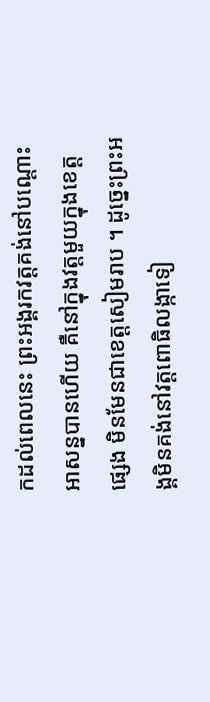កដល់ពេលនេះ ព្រះអង្គរកវត្តគង់នៅបណ្ដោះអាសន្នបានហើយ គឺនៅក្នុងវត្តមួយក្នុងខេត្តផ្សេង មិនមែនជាខេត្តសៀមរាប ។ ដូច្នេះព្រះអង្គមិនគង់នៅវត្តពោធិលង្កាទៀ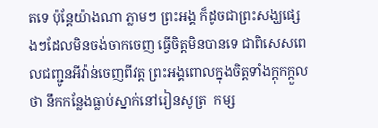តទេ ប៉ុន្តែយ៉ាងណា ភ្លាមៗ ព្រះអង្គ ក៏ដូចជាព្រះសង្ឃផ្សេងៗដែលមិនចង់ចាកចេញ ធ្វើចិត្តមិនបានទេ ជាពិសេសពេលជញ្ជូនអីវ៉ាន់ចេញពីវត្ត ព្រះអង្គពោលក្នុងចិត្តទាំងក្ដុកក្ដួលថា នឹកកន្លែងធ្លាប់ស្នាក់នៅរៀនសូត្រ  កម្ស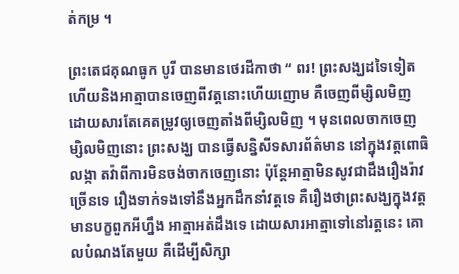ត់កម្រ ។

ព្រះតេជគុណធូក បូរី បានមានថេរដីកាថា “ ពរ! ព្រះសង្ឃដទៃទៀត ហើយនិងអាត្មាបានចេញពីវត្តនោះហើយញោម គឺចេញពីម្សិលមិញ ដោយសារតែគេតម្រូវឲ្យចេញតាំងពីម្សិលមិញ ។ មុនពេលចាកចេញម្សិលមិញនោះ ព្រះសង្ឃ បានធ្វើសន្និសីទសារព័ត៌មាន នៅក្នុងវត្តពោធិលង្កា តវ៉ាពីការមិនចង់ចាកចេញនោះ ប៉ុន្តែអាត្មាមិនសូវជាដឹងរឿងរ៉ាវច្រើនទេ រឿងទាក់ទងទៅនឹងអ្នកដឹកនាំវត្តទេ គឺរឿងថាព្រះសង្ឃក្នុងវត្តមានបក្ខពួកអីហ្នឹង អាត្មាអត់ដឹងទេ ដោយសារអាត្មាទៅនៅរត្តនេះ គោលបំណងតែមួយ គឺដើម្បីសិក្សា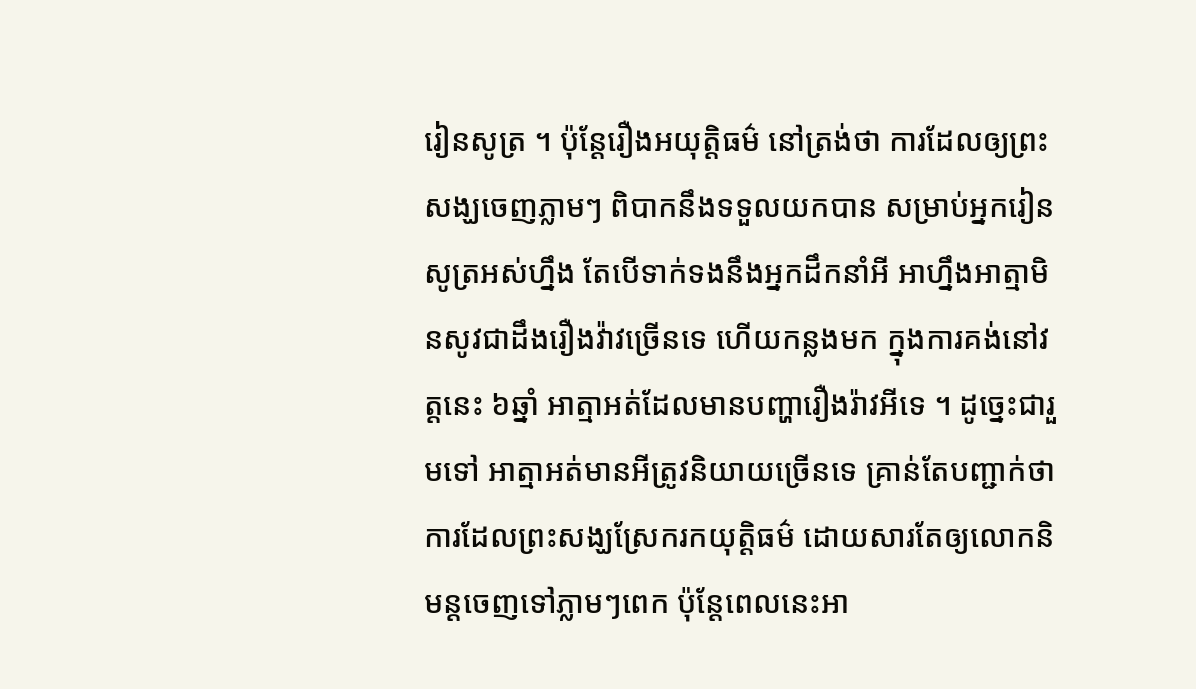រៀនសូត្រ ។ ប៉ុន្តែរឿងអយុត្តិធម៌ នៅត្រង់ថា ការដែលឲ្យព្រះសង្ឃចេញភ្លាមៗ ពិបាកនឹងទទួលយកបាន សម្រាប់អ្នករៀនសូត្រអស់ហ្នឹង តែបើទាក់ទងនឹងអ្នកដឹកនាំអី អាហ្នឹងអាត្មាមិនសូវជាដឹងរឿងវ៉ាវច្រើនទេ ហើយកន្លងមក ក្នុងការគង់នៅវត្តនេះ ៦ឆ្នាំ អាត្មាអត់ដែលមានបញ្ហារឿងរ៉ាវអីទេ ។ ដូច្នេះជារួមទៅ អាត្មាអត់មានអីត្រូវនិយាយច្រើនទេ គ្រាន់តែបញ្ជាក់ថា ការដែលព្រះសង្ឃស្រែករកយុត្តិធម៌ ដោយសារតែឲ្យលោកនិមន្តចេញទៅភ្លាមៗពេក ប៉ុន្តែពេលនេះអា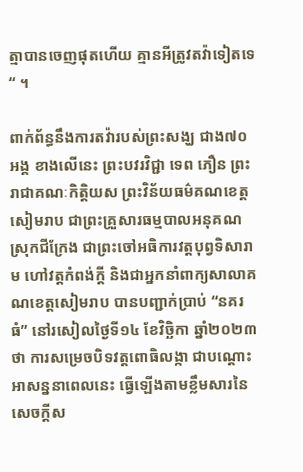ត្មាបានចេញផុតហើយ គ្មានអីត្រូវតវ៉ាទៀតទេ “ ។

ពាក់ព័ន្ធនឹងការតវ៉ារបស់ព្រះសង្ឃ ជាង៧០អង្គ ខាងលើនេះ ព្រះបវរវិជ្ជា ទេព ភឿន ព្រះរាជាគណៈកិត្តិយស ព្រះវិន័យធម៌គណខេត្តសៀមរាប ជាព្រះគ្រួសារធម្មបាលអនុគណស្រុកជីក្រែង ជាព្រះចៅអធិការវត្តបុព្វទិសារាម ហៅវត្តកំពង់ក្ដី និងជាអ្នកនាំពាក្យសាលាគណខេត្តសៀមរាប បានបញ្ជាក់ប្រាប់ “នគរធំ” នៅរសៀលថ្ងៃទី១៤ ខែវិច្ឆិកា ឆ្នាំ២០២៣ថា ការសម្រេចបិទវត្តពោធិលង្កា ជាបណ្តោះអាសន្ននាពេលនេះ ធ្វើឡើងតាមខ្លឹមសារនៃសេចក្តីស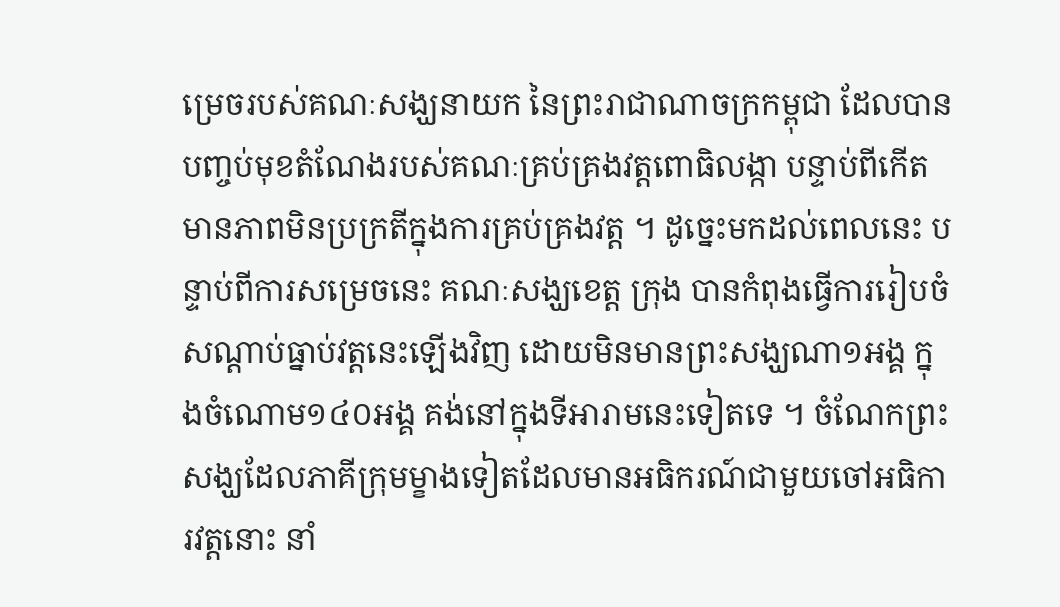ម្រេចរបស់គណៈសង្ឃនាយក នៃព្រះរាជាណាចក្រកម្ពុជា ដែលបានបញ្ចប់មុខតំណែងរបស់គណៈគ្រប់គ្រងវត្តពោធិលង្កា បន្ទាប់ពីកើតមានភាពមិនប្រក្រតីក្នុងការគ្រប់គ្រងវត្ត ។ ដូច្នេះមកដល់ពេលនេះ បន្ទាប់ពីការសម្រេចនេះ គណៈសង្ឃខេត្ត ក្រុង បានកំពុងធ្វើការរៀបចំសណ្តាប់ធ្នាប់វត្តនេះឡើងវិញ ដោយមិនមានព្រះសង្ឃណា១អង្គ ក្នុងចំណោម១៤០អង្គ គង់នៅក្នុងទីអារាមនេះទៀតទេ ។ ចំណែកព្រះសង្ឃដែលភាគីក្រុមម្ខាងទៀតដែលមានអធិករណ៍ជាមួយចៅអធិការវត្តនោះ នាំ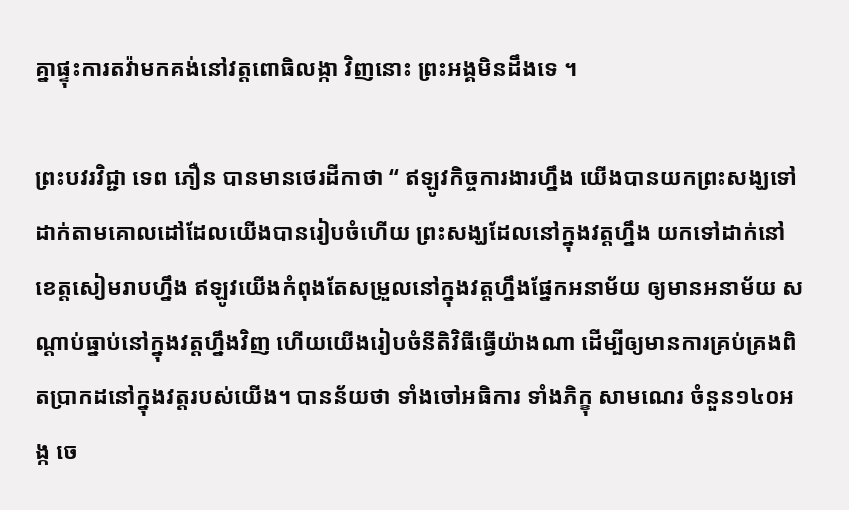គ្នាផ្ទុះការតវ៉ាមកគង់នៅវត្តពោធិលង្កា វិញនោះ ព្រះអង្គមិនដឹងទេ ។

ព្រះបវរវិជ្ជា ទេព ភឿន បានមានថេរដីកាថា “ ឥឡូវកិច្ចការងារហ្នឹង យើងបានយកព្រះសង្ឃទៅដាក់តាមគោលដៅដែលយើងបានរៀបចំហើយ ព្រះសង្ឃដែលនៅក្នុងវត្តហ្នឹង យកទៅដាក់នៅខេត្តសៀមរាបហ្នឹង ឥឡូវយើងកំពុងតែសម្រួលនៅក្នុងវត្តហ្នឹងផ្នែកអនាម័យ ឲ្យមានអនាម័យ សណ្ដាប់ធ្នាប់នៅក្នុងវត្តហ្នឹងវិញ ហើយយើងរៀបចំនីតិវិធីធ្វើយ៉ាងណា ដើម្បីឲ្យមានការគ្រប់គ្រងពិតប្រាកដនៅក្នុងវត្តរបស់យើង។ បានន័យថា ទាំងចៅអធិការ ទាំងភិក្ខុ សាមណេរ ចំនួន១៤០អង្ក ចេ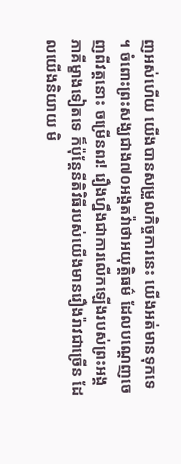ញអស់ហើយ យើងបានសម្រួលកិច្ចការនេះ យើងអត់មានទុកទេ ។ ចំពោះព្រះសង្ឃជាង៧០អង្គតវ៉ាថាអយុត្តិធម៌ ដែលបណ្ដេញចេញពីវត្តនោះ ចម្រើនពរ! រឿងហ្នឹងជាការលើកឡើងរបស់ព្រះអង្គភាគីម្ខាងទៀតទេ ក៏ប៉ុន្តែនីតិវិធីរបស់យើងមានរឿងរ៉ាវជាច្រើន ដែលយើងនិយាយ មិ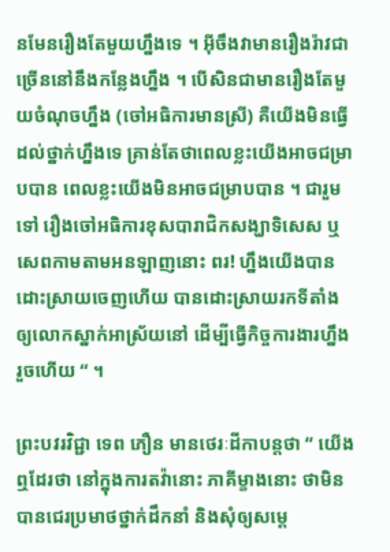នមែនរឿងតែមួយហ្នឹងទេ ។ អ៊ីចឹងវាមានរឿងរ៉ាវជាច្រើននៅនឹងកន្លែងហ្នឹង ។ បើសិនជាមានរឿងតែមួយចំណុចហ្នឹង (ចៅអធិការមានស្រី) គឺយើងមិនធ្វើដល់ថ្នាក់ហ្នឹងទេ គ្រាន់តែថាពេលខ្លះយើងអាចជម្រាបបាន ពេលខ្លះយើងមិនអាចជម្រាបបាន ។ ជារួមទៅ រឿងចៅអធិការខុសបារាជិកសង្ឃាទិសេស ឬសេពកាមតាមអនឡាញនោះ ពរ! ហ្នឹងយើងបានដោះស្រាយចេញហើយ បានដោះស្រាយរកទីតាំងឲ្យលោកស្នាក់អាស្រ័យនៅ ដើម្បីធ្វើកិច្ចការងារហ្នឹងរួចហើយ “ ។

ព្រះបវរវិជ្ជា ទេព ភឿន មានថេរៈដីកាបន្តថា “ យើងឮដែរថា នៅក្នុងការតវ៉ានោះ ភាគីម្ខាងនោះ ថាមិនបានជេរប្រមាថថ្នាក់ដឹកនាំ និងសុំឲ្យសម្ដេ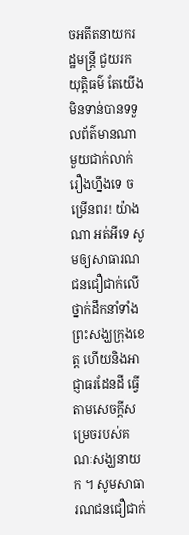ចអតីតនាយករដ្ឋមន្រ្តី ជួយរកយុត្តិធម៌ តែយើងមិនទាន់បានទទួលព័ត៌មានណាមួយជាក់លាក់រឿងហ្នឹងទេ ចម្រើនពរ! យ៉ាងណា អត់អីទេ សូមឲ្យសាធារណជនជឿជាក់លើថ្នាក់ដឹកនាំទាំងព្រះសង្ឃក្រុងខេត្ត ហើយនិងអាជ្ញាធរដែនដី ធ្វើតាមសេចក្ដីសម្រេចរបស់គណៈសង្ឃនាយក ។ សូមសាធារណជនជឿជាក់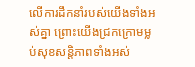លើការដឹកនាំរបស់យើងទាំងអស់គ្នា ព្រោះយើងជ្រកក្រោមម្លប់សុខសន្តិភាពទាំងអស់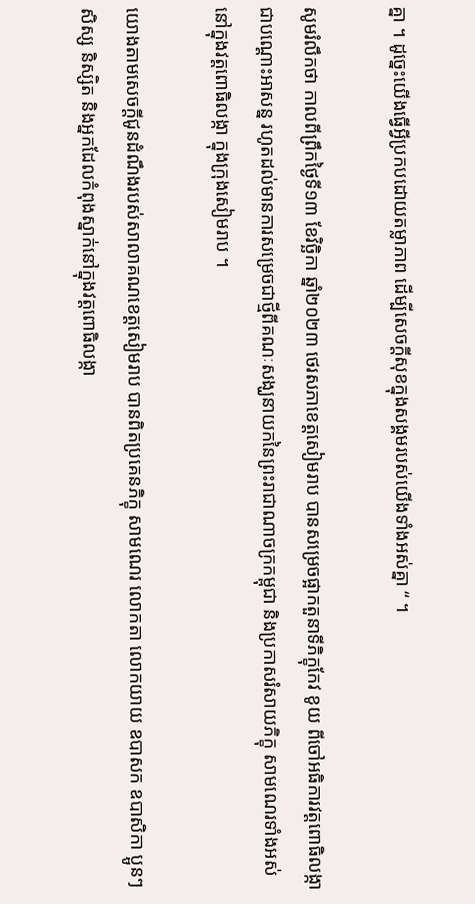គ្នា ។ ដូច្នេះយើងធ្វើអ្វីប្រកបដោយតម្លាភាព ដើម្បីសេចក្ដីសុខក្នុងសង្គមរបស់យើងទាំងអស់គ្នា “ ។

សូមរំលឹកថា កាលពីព្រឹកថ្ងៃទី១៣ ខែវិច្ឆិកា ឆ្នាំ២០២៣ ថេរសភាខេត្តសៀមរាប បានសម្រេចផ្អាកតួនាទីភិក្ខុកែវ ខូយ ពីចៅអធិការវត្តពោធិលង្កា ជាបណ្តោះអាសន្ន រហូតដល់មានការសម្រេចជាថ្មីពីគណៈសង្ឃនាយកនៃព្រះរាជាណាចក្រកម្ពុជា និងប្រកាសរំសាយភិក្ខុ សាមណេរទាំងអស់ នៅក្នុងវត្តពោធិលង្កា ក្នុងក្រុងសៀមរាប ។

យោងតាមសេចក្តីជូនដំណឹងរបស់សាលាគណខេត្តសៀមរាប បានពិតប្រគេនភិក្ខុ សាមណេរ លោកតា លោកយាយ ឧបាសក ឧបាសិកា ប្អូនៗ សិស្ស និស្សិត និងអ្នកដែលកំពុងស្នាក់នៅក្នុងវត្តពោធិលង្កា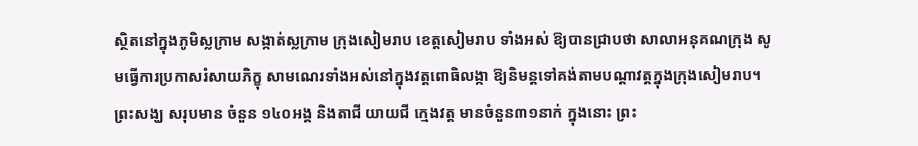ស្ថិតនៅក្នុងភូមិស្លក្រាម សង្កាត់ស្លក្រាម ក្រុងសៀមរាប ខេត្តសៀមរាប ទាំងអស់ ឱ្យបានជ្រាបថា សាលាអនុគណក្រុង សូមធ្វើការប្រកាសរំសាយភិក្ខុ សាមណេរទាំងអស់នៅក្នុងវត្តពោធិលង្កា ឱ្យនិមន្តទៅគង់តាមបណ្តាវត្តក្នុងក្រុងសៀមរាប។ ព្រះសង្ឃ សរុបមាន ចំនួន ១៤០អង្គ និងតាជី យាយជី ក្មេងវត្ត មានចំនួន៣១នាក់ ក្នុងនោះ ព្រះ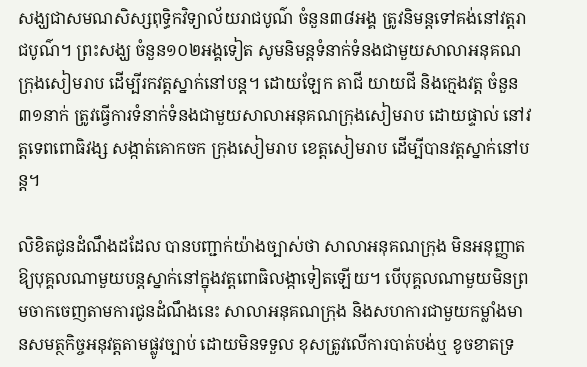សង្ឃជាសមណសិស្សពុទ្ធិកវិទ្យាល័យរាជបូណ៌ ចំនួន៣៨អង្គ ត្រូវនិមន្តទៅគង់នៅវត្តរាជបូណ៌។ ព្រះសង្ឃ ចំនួន១០២អង្គទៀត សូមនិមន្តទំនាក់ទំនងជាមួយសាលាអនុគណក្រុងសៀមរាប ដើម្បីរកវត្តស្នាក់នៅបន្ត។ ដោយឡែក តាជី យាយជី និងក្មេងវត្ត ចំនួន៣១នាក់ ត្រូវធ្វើការទំនាក់ទំនងជាមួយសាលាអនុគណក្រុងសៀមរាប ដោយផ្ទាល់ នៅវត្តទេពពោធិវង្ស សង្កាត់គោកចក ក្រុងសៀមរាប ខេត្តសៀមរាប ដើម្បីបានវត្តស្នាក់នៅបន្ត។

លិខិតជូនដំណឹងដដែល បានបញ្ជាក់យ៉ាងច្បាស់ថា សាលាអនុគណក្រុង មិនអនុញ្ញាតឱ្យបុគ្គលណាមួយបន្តស្នាក់នៅក្នុងវត្តពោធិលង្កាទៀតឡើយ។ បើបុគ្គលណាមួយមិនព្រមចាកចេញតាមការជូនដំណឹងនេះ សាលាអនុគណក្រុង និងសហការជាមួយកម្លាំងមានសមត្ថកិច្ចអនុវត្តតាមផ្លូវច្បាប់ ដោយមិនទទួល ខុសត្រូវលើការបាត់បង់ឬ ខូចខាតទ្រ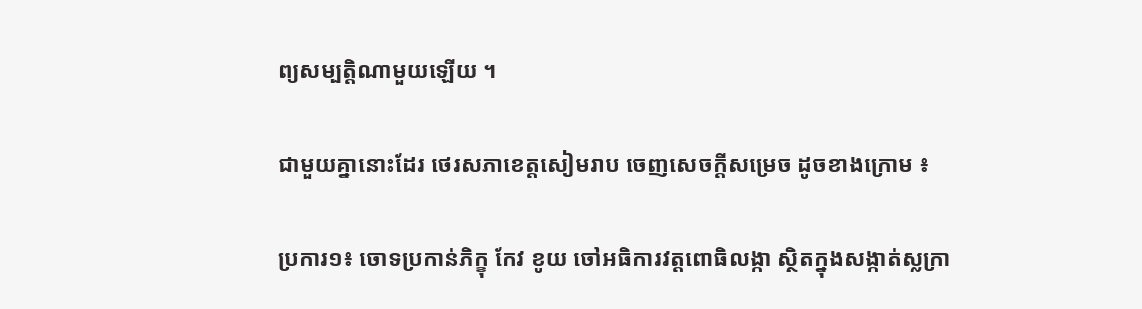ព្យសម្បត្តិណាមួយឡើយ ។

ជាមួយគ្នានោះដែរ ថេរសភាខេត្តសៀមរាប ចេញសេចក្តីសម្រេច ដូចខាងក្រោម ៖

ប្រការ១៖ ចោទប្រកាន់ភិក្ខុ កែវ ខូយ ចៅអធិការវត្តពោធិលង្កា ស្ថិតក្នុងសង្កាត់ស្លក្រា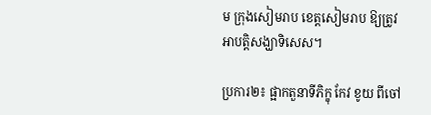ម ក្រុងសៀមរាប ខេត្តសៀមរាប ឱ្យត្រូវអាបត្តិសង្ឃាទិសេស។

ប្រការ២៖ ផ្អាកតួនាទីភិក្ខុ កែវ ខូយ ពីចៅ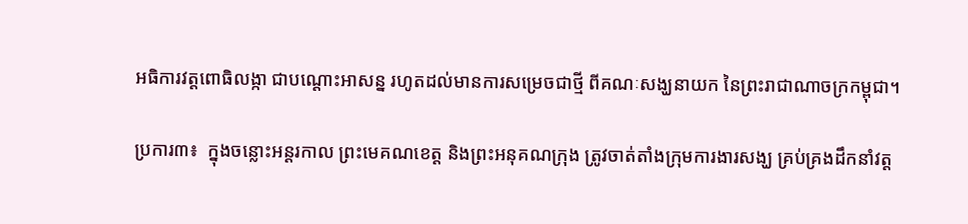អធិការវត្តពោធិលង្កា ជាបណ្តោះអាសន្ន រហូតដល់មានការសម្រេចជាថ្មី ពីគណៈសង្ឃនាយក នៃព្រះរាជាណាចក្រកម្ពុជា។

ប្រការ៣៖  ក្នុងចន្លោះអន្តរកាល ព្រះមេគណខេត្ត និងព្រះអនុគណក្រុង ត្រូវចាត់តាំងក្រុមការងារសង្ឃ គ្រប់គ្រងដឹកនាំវត្ត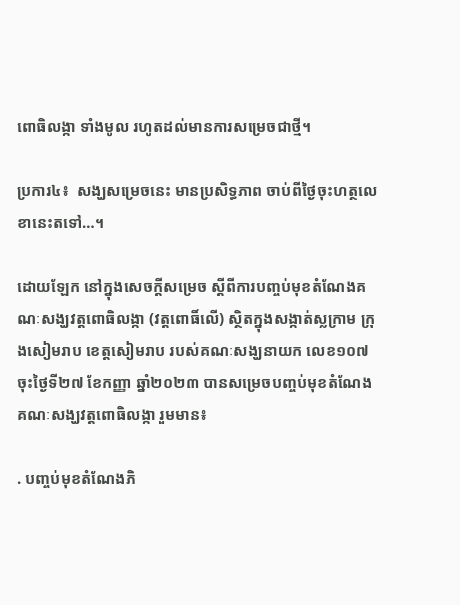ពោធិលង្កា ទាំងមូល រហូតដល់មានការសម្រេចជាថ្មី។

ប្រការ៤៖  សង្ឃសម្រេចនេះ មានប្រសិទ្ធភាព ចាប់ពីថ្ងៃចុះហត្ថលេខានេះតទៅ…។

ដោយឡែក នៅក្នុងសេចក្ដីសម្រេច ស្ដីពីការបញ្ចប់មុខតំណែងគណៈសង្ឃវត្តពោធិលង្កា (វត្តពោធិ៍លើ) ស្ថិតក្នុងសង្កាត់ស្លក្រាម ក្រុងសៀមរាប ខេត្តសៀមរាប របស់គណៈសង្ឃនាយក លេខ១០៧ ចុះថ្ងៃទី២៧ ខែកញ្ញា ឆ្នាំ២០២៣ បានសម្រេចបញ្ចប់មុខតំណែងគណៈសង្ឃវត្តពោធិលង្កា រួមមាន៖

. បញ្ចប់មុខតំណែងភិ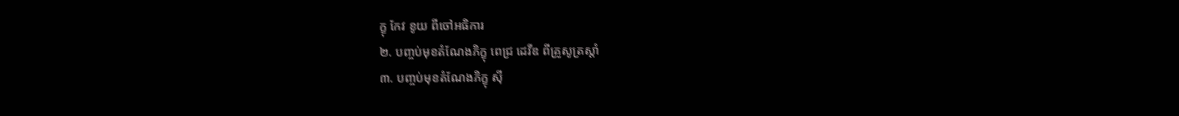ក្ខុ កែវ ខូយ ពីចៅអធិការ
២. បញ្ចប់មុខតំណែងភិក្ខុ ពេជ្រ ដេវីឌ ពីគ្រូសូត្រស្ដាំ
៣. បញ្ចប់មុខតំណែងភិក្ខុ ស៊ី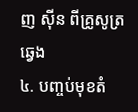ញ ស៊ីន ពីគ្រូសូត្រឆ្វេង
៤. បញ្ចប់មុខតំ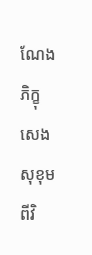ណែងភិក្ខុ សេង សុខុម ពីវិ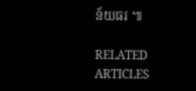ន័យធរ ៕

RELATED ARTICLES